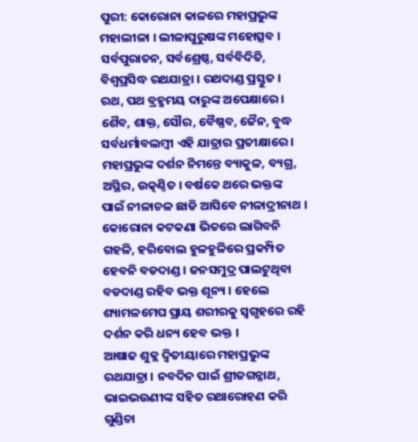ପୁରୀ: କୋରୋନା କାଳରେ ମହାପ୍ରଭୁଙ୍କ ମହାଲୀଳା । ଲୀଳାପୁରୁଷଙ୍କ ମହୋତ୍ସବ । ସର୍ବପୁରାତନ, ସର୍ବଶ୍ରେଷ୍ଠ, ସର୍ବବିଦିତି, ବିଶ୍ବପ୍ରସିଦ୍ଧ ରଥଯାତ୍ରା । ରଥଦାଣ୍ଡ ପ୍ରସ୍ତୁତ । ରଥ, ପଥ ବ୍ରହ୍ମମୟ ଦାରୁଙ୍କ ଅପେକ୍ଷାରେ । ଶୈବ, ଶାକ୍ତ, ସୌର, ବୈଷ୍ଣବ, ଜୈନ, ବୁଦ୍ଧ ସର୍ବଧର୍ମାବଲମ୍ବୀ ଏହି ଯାତ୍ରାର ପ୍ରତୀକ୍ଷାରେ । ମହାପ୍ରଭୁଙ୍କ ଦର୍ଶନ ନିମନ୍ତେ ବ୍ୟାକୁଳ, ବ୍ୟଗ୍ର, ଅସ୍ଥିର, ଉତ୍କଣ୍ଠିତ । ବର୍ଷକେ ଥରେ ଭକ୍ତଙ୍କ ପାଇଁ ନୀଳାଚଳ ଛାଡି ଆସିବେ ନୀଳାଦ୍ରୀନାଥ । କୋରୋନା କଟକଣା ଭିତରେ ଲାଗିବନି ଗହଳି, ହରିବୋଲ ହୁଳହୁଳିରେ ପ୍ରକମ୍ପିତ ହେବନି ବଡଦାଣ୍ଡ । ଜନସମୁଦ୍ର ପାଲଟୁଥିବା ବଡଦାଣ୍ଡ ରହିବ ଭକ୍ତ ଶୂନ୍ୟ । ହେଲେ ଶ୍ୟାମଳମେଘ ପ୍ରାୟ ଶରୀରକୁ ସ୍ବଗୃହରେ ରହି ଦର୍ଶନ କରି ଧନ୍ୟ ହେବ ଭକ୍ତ ।
ଆଷାଢ ଶୁକ୍ଲ ଦ୍ବିତୀୟାରେ ମହାପ୍ରଭୁଙ୍କ ରଥଯାତ୍ରା । ନବଦିନ ପାଇଁ ଶ୍ରୀଜଗନ୍ନାଥ, ଭାଇଭଉଣୀଙ୍କ ସହିତ ରଥାରୋହଣ କରି ଗୁଣ୍ଡିଚା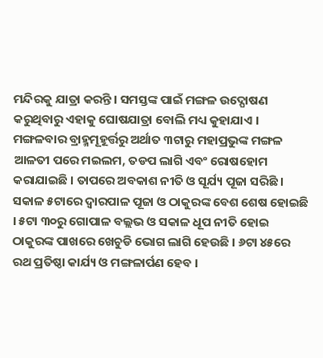ମନ୍ଦିରକୁ ଯାତ୍ରା କରନ୍ତି । ସମସ୍ତଙ୍କ ପାଇଁ ମଙ୍ଗଳ ଉଦ୍ଘୋଷଣ କରୁଥିବାରୁ ଏହାକୁ ଘୋଷଯାତ୍ରା ବୋଲି ମଧ୍ୟ କୁହାଯାଏ ।
ମଙ୍ଗଳବାର ବ୍ରାହ୍ମମୂହୂର୍ତ୍ତରୁ ଅର୍ଥାତ ୩ଟାରୁ ମହାପ୍ରଭୁଙ୍କ ମଙ୍ଗଳ ଆଳତୀ ପରେ ମଇଲମ, ତଡପ ଲାଗି ଏବଂ ରୋଷହୋମ କରାଯାଇଛି । ତାପରେ ଅବକାଶ ନୀତି ଓ ସୂର୍ଯ୍ୟ ପୂଜା ସରିଛି । ସକାଳ ୫ଟାରେ ଦ୍ବାରପାଳ ପୂଜା ଓ ଠାକୁରଙ୍କ ବେଶ ଶେଷ ହୋଇଛି । ୫ଟା ୩୦ରୁ ଗୋପାଳ ବଲ୍ଲଭ ଓ ସକାଳ ଧୂପ ନୀତି ହୋଇ ଠାକୁରଙ୍କ ପାଖରେ ଖେଚୁଡି ଭୋଗ ଲାଗି ହେଉଛି । ୬ଟା ୪୫ରେ ରଥ ପ୍ରତିଷ୍ଠା କାର୍ଯ୍ୟ ଓ ମଙ୍ଗଳାର୍ପଣ ହେବ ।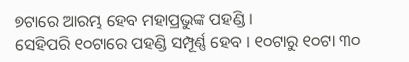୭ଟାରେ ଆରମ୍ଭ ହେବ ମହାପ୍ରଭୁଙ୍କ ପହଣ୍ଡି ।
ସେହିପରି ୧୦ଟାରେ ପହଣ୍ଡି ସମ୍ପୂର୍ଣ୍ଣ ହେବ । ୧୦ଟାରୁ ୧୦ଟା ୩୦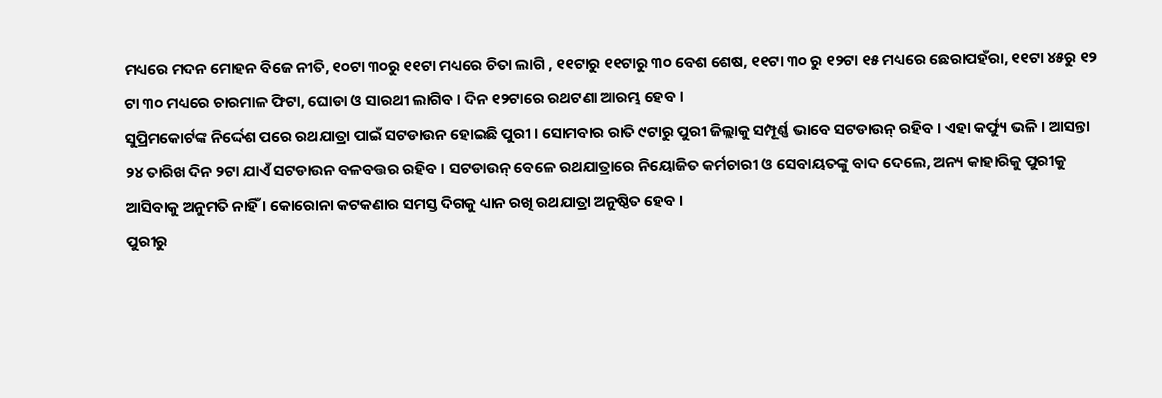ମଧ୍ୟରେ ମଦନ ମୋହନ ବିଜେ ନୀତି, ୧୦ଟା ୩୦ରୁ ୧୧ଟା ମଧ୍ୟରେ ଚିତା ଲାଗି , ୧୧ଟାରୁ ୧୧ଟାରୁ ୩୦ ବେଶ ଶେଷ, ୧୧ଟା ୩୦ ରୁ ୧୨ଟା ୧୫ ମଧ୍ୟରେ ଛେରାପହଁରା, ୧୧ଟା ୪୫ରୁ ୧୨ ଟା ୩୦ ମଧ୍ୟରେ ଚାରମାଳ ଫିଟା, ଘୋଡା ଓ ସାରଥୀ ଲାଗିବ । ଦିନ ୧୨ଟାରେ ରଥଟଣା ଆରମ୍ଭ ହେବ ।
ସୁପ୍ରିମକୋର୍ଟଙ୍କ ନିର୍ଦ୍ଦେଶ ପରେ ରଥଯାତ୍ରା ପାଇଁ ସଟଡାଉନ ହୋଇଛି ପୁରୀ । ସୋମବାର ରାତି ୯ଟାରୁ ପୁରୀ ଜିଲ୍ଲାକୁ ସମ୍ପୂର୍ଣ୍ଣ ଭାବେ ସଟଡାଉନ୍ ରହିବ । ଏହା କର୍ଫ୍ୟୁ ଭଳି । ଆସନ୍ତା ୨୪ ତାରିଖ ଦିନ ୨ଟା ଯାଏଁ ସଟଡାଉନ ବଳବତ୍ତର ରହିବ । ସଟଡାଉନ୍ ବେଳେ ରଥଯାତ୍ରାରେ ନିୟୋଜିତ କର୍ମଚାରୀ ଓ ସେବାୟତଙ୍କୁ ବାଦ ଦେଲେ, ଅନ୍ୟ କାହାରିକୁ ପୁରୀକୁ ଆସିବାକୁ ଅନୁମତି ନାହିଁ । କୋରୋନା କଟକଣାର ସମସ୍ତ ଦିଗକୁ ଧ୍ୟାନ ରଖି ରଥଯାତ୍ରା ଅନୁଷ୍ଠିତ ହେବ ।
ପୁରୀରୁ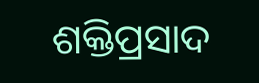ଶକ୍ତିପ୍ରସାଦ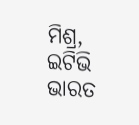ମିଶ୍ର, ଇଟିଭି ଭାରତ